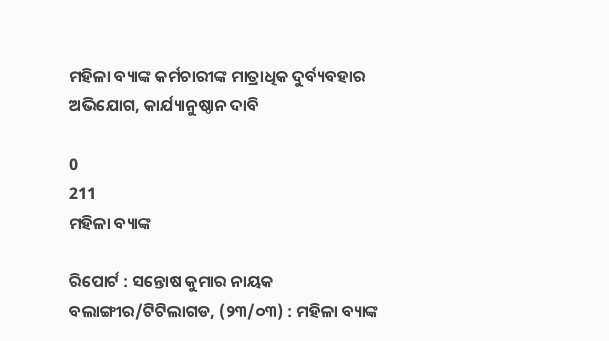ମହିଳା ବ୍ୟାଙ୍କ କର୍ମଚାରୀଙ୍କ ମାତ୍ରାଧିକ ଦୁର୍ବ୍ୟବହାର ଅଭିଯୋଗ, କାର୍ଯ୍ୟାନୁଷ୍ଠାନ ଦାବି

0
211
ମହିଳା ବ୍ୟାଙ୍କ

ରିପୋର୍ଟ : ସନ୍ତୋଷ କୁମାର ନାୟକ
ବଲାଙ୍ଗୀର/ଟିଟିଲାଗଡ, (୨୩/୦୩) : ମହିଳା ବ୍ୟାଙ୍କ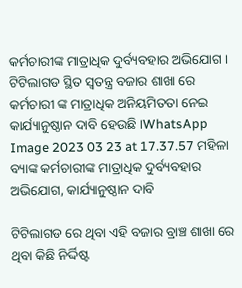କର୍ମଚାରୀଙ୍କ ମାତ୍ରାଧିକ ଦୁର୍ବ୍ୟବହାର ଅଭିଯୋଗ । ଟିଟିଲାଗଡ ସ୍ଥିତ ସ୍ଵତନ୍ତ୍ର ବଜାର ଶାଖା ରେ କର୍ମଚାରୀ ଙ୍କ ମାତ୍ରାଧିକ ଅନିୟମିତତା ନେଇ କାର୍ଯ୍ୟାନୁଷ୍ଠାନ ଦାବି ହେଉଛି ।WhatsApp Image 2023 03 23 at 17.37.57 ମହିଳା ବ୍ୟାଙ୍କ କର୍ମଚାରୀଙ୍କ ମାତ୍ରାଧିକ ଦୁର୍ବ୍ୟବହାର ଅଭିଯୋଗ, କାର୍ଯ୍ୟାନୁଷ୍ଠାନ ଦାବି

ଟିଟିଲାଗଡ ରେ ଥିବା ଏହି ବଜାର ବ୍ରାଞ୍ଚ ଶାଖା ରେ ଥିବା କିଛି ନିର୍ଦ୍ଦିଷ୍ଟ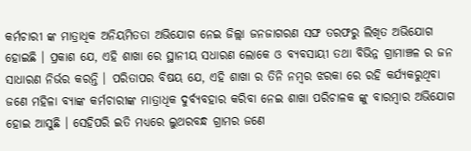କର୍ମଚାରୀ ଙ୍କ ମାତ୍ରାଧିକ ଅନିୟମିତତା ଅଭିଯୋଗ ନେଇ ଜିଲ୍ଲା ଜନଜାଗରଣ ସଙ୍ଘ ତରଫରୁ ଲିଖିତ ଅଭିଯୋଗ ହୋଇଛି । ପ୍ରକାଶ ଯେ, ଏହି ଶାଖା ରେ ସ୍ଥାନୀୟ ସଧାରଣ ଲୋକେ ଓ ବ୍ୟବସାୟୀ ତଥା ବିଭିନ୍ନ ଗ୍ରାମାଞ୍ଚଳ ର ଜନ ସାଧାରଣ ନିର୍ଭର କରନ୍ତି । ପରିତାପର ବିଷୟ ଯେ, ଏହି ଶାଖା ର ତିନି ନମ୍ୱର ଝରକା ରେ ରହି କର୍ଯ୍ୟକରୁଥିବା ଜଣେ ମହିଳା ବ୍ୟାଙ୍କ କର୍ମଚାରୀଙ୍କ ମାତ୍ରାଧିକ ଦୁର୍ବ୍ୟବହାର କରିବା ନେଇ ଶାଖା ପରିଚାଳକ ଙ୍କୁ ବାରମ୍ୱାର ଅଭିଯୋଗ ହୋଇ ଆସୁଛି । ସେହିପରି ଇତି ମଧ୍ୟରେ ଲୁଥରବନ୍ଧ ଗ୍ରାମର ଜଣେ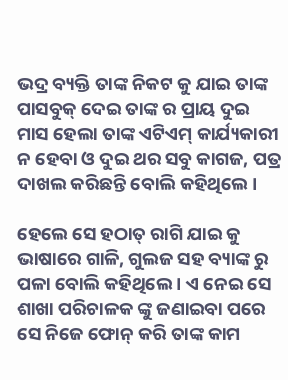ଭଦ୍ର ବ୍ୟକ୍ତି ତାଙ୍କ ନିକଟ କୁ ଯାଇ ତାଙ୍କ ପାସବୁକ୍ ଦେଇ ତାଙ୍କ ର ପ୍ରାୟ ଦୁଇ ମାସ ହେଲା ତାଙ୍କ ଏଟିଏମ୍ କାର୍ଯ୍ୟକାରୀ ନ ହେବା ଓ ଦୁଇ ଥର ସବୁ କାଗଜ, ପତ୍ର ଦାଖଲ କରିଛନ୍ତି ବୋଲି କହିଥିଲେ ।

ହେଲେ ସେ ହଠାତ୍ ରାଗି ଯାଇ କୁ ଭାଷାରେ ଗାଳି, ଗୁଲଜ ସହ ବ୍ୟାଙ୍କ ରୁ ପଳା ବୋଲି କହିଥିଲେ । ଏ ନେଇ ସେ ଶାଖା ପରିଚାଳକ ଙ୍କୁ ଜଣାଇବା ପରେ ସେ ନିଜେ ଫୋନ୍ କରି ତାଙ୍କ କାମ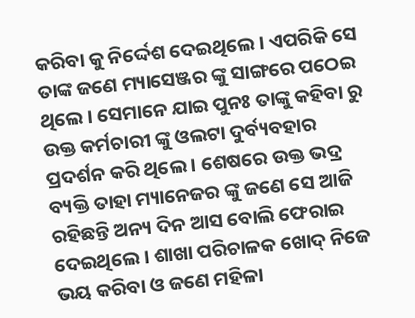କରିବା କୁ ନିର୍ଦ୍ଦେଶ ଦେଇଥିଲେ । ଏପରିକି ସେ ତାଙ୍କ ଜଣେ ମ୍ୟାସେଞ୍ଜର ଙ୍କୁ ସାଙ୍ଗରେ ପଠେଇ ଥିଲେ । ସେମାନେ ଯାଇ ପୁନଃ ତାଙ୍କୁ କହିବା ରୁ ଉକ୍ତ କର୍ମଚାରୀ ଙ୍କୁ ଓଲଟା ଦୁର୍ବ୍ୟବହାର ପ୍ରଦର୍ଶନ କରି ଥିଲେ । ଶେଷରେ ଉକ୍ତ ଭଦ୍ର ବ୍ୟକ୍ତି ତାହା ମ୍ୟାନେଜର ଙ୍କୁ ଜଣେ ସେ ଆଜି ରହିଛନ୍ତି ଅନ୍ୟ ଦିନ ଆସ ବୋଲି ଫେରାଇ ଦେଇଥିଲେ । ଶାଖା ପରିଚାଳକ ଖୋଦ୍ ନିଜେ ଭୟ କରିବା ଓ ଜଣେ ମହିଳା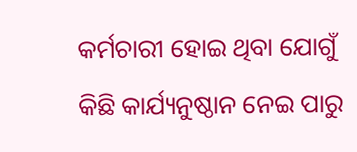କର୍ମଚାରୀ ହୋଇ ଥିବା ଯୋଗୁଁ କିଛି କାର୍ଯ୍ୟନୁଷ୍ଠାନ ନେଇ ପାରୁ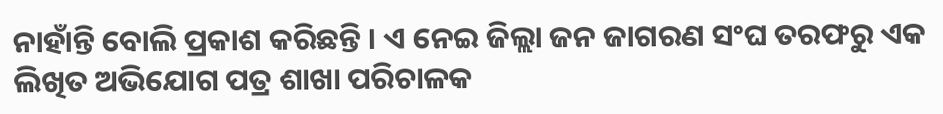ନାହାଁନ୍ତି ବୋଲି ପ୍ରକାଶ କରିଛନ୍ତି । ଏ ନେଇ ଜିଲ୍ଲା ଜନ ଜାଗରଣ ସଂଘ ତରଫରୁ ଏକ ଲିଖିତ ଅଭିଯୋଗ ପତ୍ର ଶାଖା ପରିଚାଳକ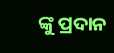ଙ୍କୁ ପ୍ରଦାନ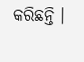କରିଛନ୍ତି ।